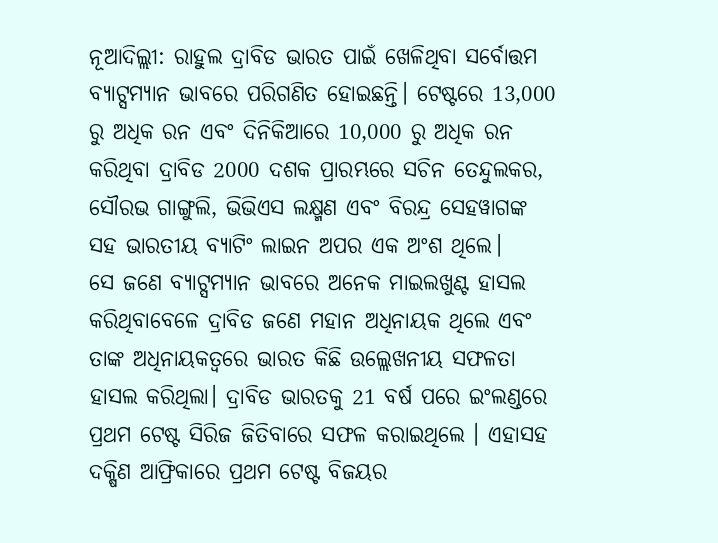ନୂଆଦିଲ୍ଲୀ: ରାହୁଲ ଦ୍ରାବିଡ ଭାରତ ପାଇଁ ଖେଳିଥିବା ସର୍ବୋତ୍ତମ ବ୍ୟାଟ୍ସମ୍ୟାନ ଭାବରେ ପରିଗଣିତ ହୋଇଛନ୍ତି। ଟେଷ୍ଟରେ 13,000 ରୁ ଅଧିକ ରନ ଏବଂ ଦିନିକିଆରେ 10,000 ରୁ ଅଧିକ ରନ କରିଥିବା ଦ୍ରାବିଡ 2000 ଦଶକ ପ୍ରାରମ୍ଭରେ ସଚିନ ତେନ୍ଦୁଲକର, ସୌରଭ ଗାଙ୍ଗୁଲି, ଭିଭିଏସ ଲକ୍ଷ୍ମଣ ଏବଂ ବିରନ୍ଦ୍ର ସେହୱାଗଙ୍କ ସହ ଭାରତୀୟ ବ୍ୟାଟିଂ ଲାଇନ ଅପର ଏକ ଅଂଶ ଥିଲେ।
ସେ ଜଣେ ବ୍ୟାଟ୍ସମ୍ୟାନ ଭାବରେ ଅନେକ ମାଇଲଖୁଣ୍ଟ ହାସଲ କରିଥିବାବେଳେ ଦ୍ରାବିଡ ଜଣେ ମହାନ ଅଧିନାୟକ ଥିଲେ ଏବଂ ତାଙ୍କ ଅଧିନାୟକତ୍ବରେ ଭାରତ କିଛି ଉଲ୍ଲେଖନୀୟ ସଫଳତା ହାସଲ କରିଥିଲା। ଦ୍ରାବିଡ ଭାରତକୁ 21 ବର୍ଷ ପରେ ଇଂଲଣ୍ଡରେ ପ୍ରଥମ ଟେଷ୍ଟ ସିରିଜ ଜିତିବାରେ ସଫଳ କରାଇଥିଲେ । ଏହାସହ ଦକ୍ଷିଣ ଆଫ୍ରିକାରେ ପ୍ରଥମ ଟେଷ୍ଟ ବିଜୟର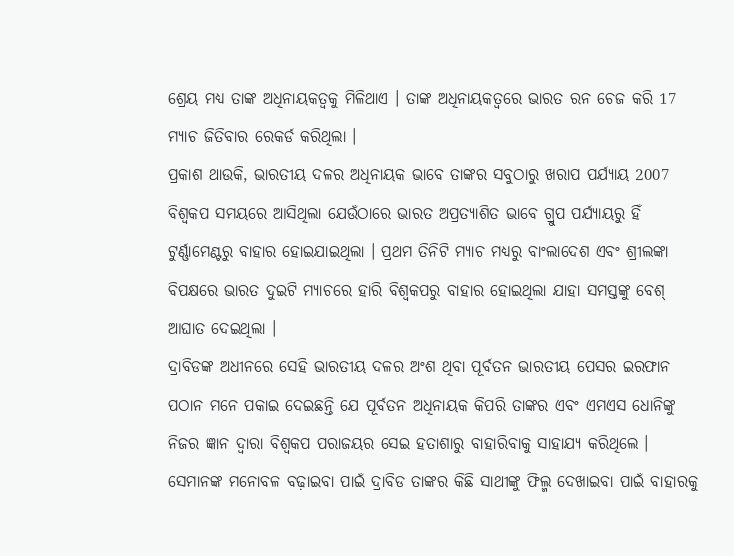ଶ୍ରେୟ ମଧ୍ୟ ତାଙ୍କ ଅଧିନାୟକତ୍ବକୁ ମିଳିଥାଏ । ତାଙ୍କ ଅଧିନାୟକତ୍ବରେ ଭାରତ ରନ ଚେଜ କରି 17 ମ୍ୟାଚ ଜିତିବାର ରେକର୍ଡ କରିଥିଲା ।
ପ୍ରକାଶ ଥାଉକି, ଭାରତୀୟ ଦଳର ଅଧିନାୟକ ଭାବେ ତାଙ୍କର ସବୁଠାରୁ ଖରାପ ପର୍ଯ୍ୟାୟ 2007 ବିଶ୍ବକପ ସମୟରେ ଆସିଥିଲା ଯେଉଁଠାରେ ଭାରତ ଅପ୍ରତ୍ୟାଶିତ ଭାବେ ଗ୍ରୁପ ପର୍ଯ୍ୟାୟରୁ ହିଁ ଟୁର୍ଣ୍ଣାମେଣ୍ଟରୁ ବାହାର ହୋଇଯାଇଥିଲା । ପ୍ରଥମ ତିନିଟି ମ୍ୟାଚ ମଧ୍ୟରୁ ବାଂଲାଦେଶ ଏବଂ ଶ୍ରୀଲଙ୍କା ବିପକ୍ଷରେ ଭାରତ ଦୁଇଟି ମ୍ୟାଚରେ ହାରି ବିଶ୍ବକପରୁ ବାହାର ହୋଇଥିଲା ଯାହା ସମସ୍ତଙ୍କୁ ବେଶ୍ ଆଘାତ ଦେଇଥିଲା ।
ଦ୍ରାବିଡଙ୍କ ଅଧୀନରେ ସେହି ଭାରତୀୟ ଦଳର ଅଂଶ ଥିବା ପୂର୍ବତନ ଭାରତୀୟ ପେସର ଇରଫାନ ପଠାନ ମନେ ପକାଇ ଦେଇଛନ୍ତି ଯେ ପୂର୍ବତନ ଅଧିନାୟକ କିପରି ତାଙ୍କର ଏବଂ ଏମଏସ ଧୋନିଙ୍କୁ ନିଜର ଜ୍ଞାନ ଦ୍ବାରା ବିଶ୍ବକପ ପରାଜୟର ସେଇ ହତାଶାରୁ ବାହାରିବାକୁ ସାହାଯ୍ୟ କରିଥିଲେ । ସେମାନଙ୍କ ମନୋବଳ ବଢ଼ାଇବା ପାଇଁ ଦ୍ରାବିଡ ତାଙ୍କର କିଛି ସାଥୀଙ୍କୁ ଫିଲ୍ମ ଦେଖାଇବା ପାଇଁ ବାହାରକୁ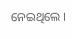ନେଇଥିଲେ ।